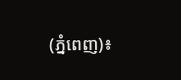(ភ្នំពេញ)៖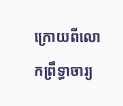ក្រោយពីលោកព្រឹទ្ធាចារ្យ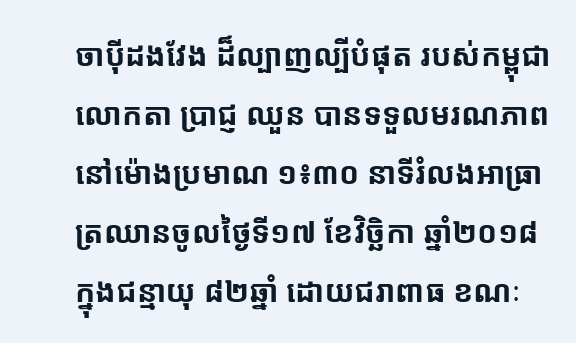ចាប៉ីដងវែង ដ៏ល្បាញល្បីបំផុត របស់កម្ពុជា លោកតា ប្រាជ្ញ ឈួន បានទទួលមរណភាពនៅម៉ោងប្រមាណ ១៖៣០ នាទីរំលងអាធ្រាត្រឈានចូលថ្ងៃទី១៧ ខែវិច្ឆិកា ឆ្នាំ២០១៨ ក្នុងជន្មាយុ ៨២ឆ្នាំ ដោយជរាពាធ ខណៈ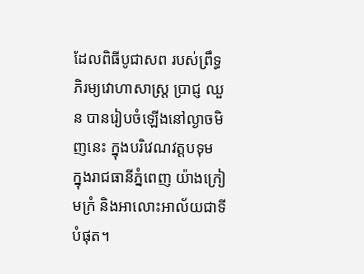ដែលពិធីបូជាសព របស់ព្រឹទ្ធភិរម្យវោហាសាស្ត្រ ប្រាជ្ញ ឈួន បានរៀបចំឡើងនៅល្ងាចមិញនេះ ក្នុងបរិវេណវត្តបទុម ក្នុងរាជធានីភ្នំពេញ យ៉ាងក្រៀមក្រំ និងអាលោះអាល័យជាទីបំផុត។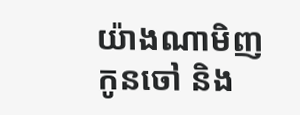យ៉ាងណាមិញ កូនចៅ និង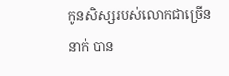កូនសិស្សរបស់លោកជាច្រើននាក់ បាន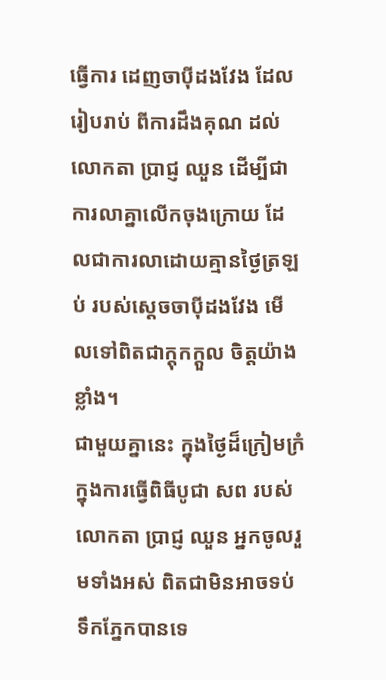ធ្វើការ ដេញចាប៉ីដងវែង ដែលរៀបរាប់ ពីការដឹងគុណ ដល់លោកតា ប្រាជ្ញ ឈួន ដើម្បីជាការលាគ្នាលើកចុងក្រោយ ដែលជាការលាដោយគ្មានថ្ងៃត្រឡប់ របស់ស្ដេចចាប៉ីដងវែង មើលទៅពិតជាក្ដុកក្តួល ចិត្តយ៉ាងខ្លាំង។
ជាមួយគ្នានេះ ក្នុងថ្ងៃដ៏ក្រៀមក្រំ ក្នុងការធ្វើពិធីបូជា សព របស់ លោកតា ប្រាជ្ញ ឈួន អ្នកចូលរួមទាំងអស់ ពិតជាមិនអាចទប់ទឹកភ្នែកបានទេ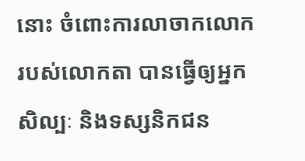នោះ ចំពោះការលាចាកលោក របស់លោកតា បានធ្វើឲ្យអ្នកសិល្បៈ និងទស្សនិកជន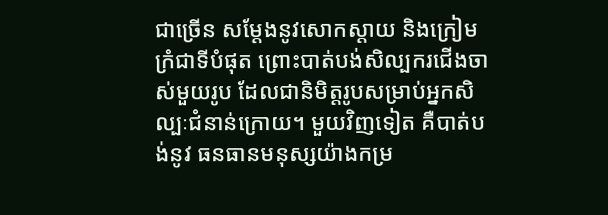ជាច្រើន សម្តែងនូវសោកស្តាយ និងក្រៀមក្រំជាទីបំផុត ព្រោះបាត់បង់សិល្បករជើងចាស់មួយរូប ដែលជានិមិត្តរូបសម្រាប់អ្នកសិល្បៈជំនាន់ក្រោយ។ មួយវិញទៀត គឺបាត់បង់នូវ ធនធានមនុស្សយ៉ាងកម្រ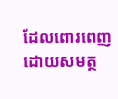ដែលពោរពេញដោយសមត្ថ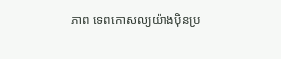ភាព ទេពកោសល្យយ៉ាងប៉ិនប្រ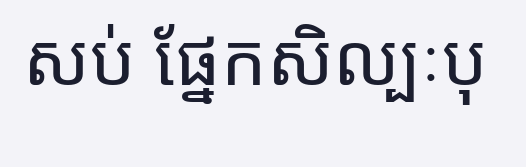សប់ ផ្នែកសិល្បៈបុ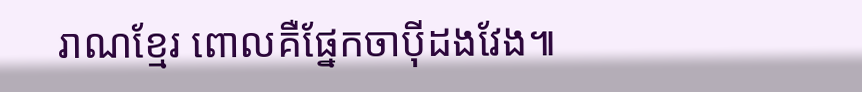រាណខ្មែរ ពោលគឺផ្នែកចាប៉ីដងវែង៕